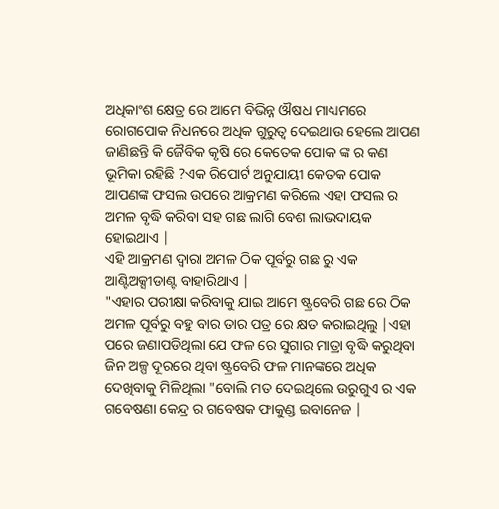ଅଧିକାଂଶ କ୍ଷେତ୍ର ରେ ଆମେ ବିଭିନ୍ନ ଔଷଧ ମାଧ୍ୟମରେ ରୋଗପୋକ ନିଧନରେ ଅଧିକ ଗୁରୁତ୍ୱ ଦେଇଥାଉ ହେଲେ ଆପଣ ଜାଣିଛନ୍ତି କି ଜୈବିକ କୃଷି ରେ କେତେକ ପୋକ ଙ୍କ ର କଣ ଭୂମିକା ରହିଛି ?ଏକ ରିପୋର୍ଟ ଅନୁଯାୟୀ କେତକ ପୋକ ଆପଣଙ୍କ ଫସଲ ଉପରେ ଆକ୍ରମଣ କରିଲେ ଏହା ଫସଲ ର ଅମଳ ବୃଦ୍ଧି କରିବା ସହ ଗଛ ଲାଗି ବେଶ ଲାଭଦାୟକ ହୋଇଥାଏ |
ଏହି ଆକ୍ରମଣ ଦ୍ୱାରା ଅମଳ ଠିକ ପୂର୍ବରୁ ଗଛ ରୁ ଏକ ଆଣ୍ଟିଅକ୍ସୀଡାଣ୍ଟ ବାହାରିଥାଏ |
"ଏହାର ପରୀକ୍ଷା କରିବାକୁ ଯାଇ ଆମେ ଷ୍ଟ୍ରବେରି ଗଛ ରେ ଠିକ ଅମଳ ପୂର୍ବରୁ ବହୁ ବାର ତାର ପତ୍ର ରେ କ୍ଷତ କରାଇଥିଲୁ |ଏହା ପରେ ଜଣାପଡିଥିଲା ଯେ ଫଳ ରେ ସୁଗାର ମାତ୍ରା ବୃଦ୍ଧି କରୁଥିବା ଜିନ ଅଳ୍ପ ଦୂରରେ ଥିବା ଷ୍ଟ୍ରବେରି ଫଳ ମାନଙ୍କରେ ଅଧିକ ଦେଖିବାକୁ ମିଳିଥିଲା "ବୋଲି ମତ ଦେଇଥିଲେ ଉରୁଗୁଏ ର ଏକ ଗବେଷଣା କେନ୍ଦ୍ର ର ଗବେଷକ ଫାକୁଣ୍ଡ ଇବାନେଜ |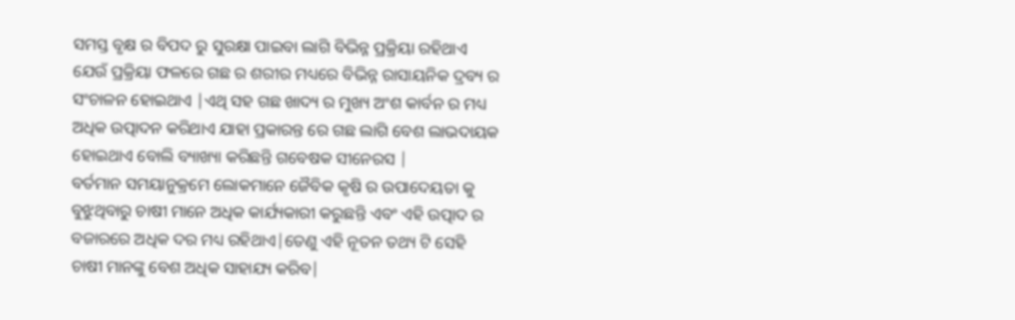ସମସ୍ତ ବୃକ୍ଷ ର ବିପଦ ରୁ ସୁରକ୍ଷା ପାଇବା ଲାଗି ବିଭିନ୍ନ ପ୍ରକ୍ରିୟା ରହିଥାଏ ଯେଉଁ ପ୍ରକ୍ରିୟା ଫଳରେ ଗଛ ର ଶରୀର ମଧ୍ୟରେ ବିଭିନ୍ନ ରାସାୟନିକ ଦ୍ରବ୍ୟ ର ସଂଚାଳନ ହୋଇଥାଏ |ଏଥି ସହ ଗଛ ଖାଦ୍ୟ ର ମୁଖ୍ୟ ଅଂଶ କାର୍ବନ ର ମଧ୍ୟ ଅଧିକ ଉତ୍ପାଦନ କରିଥାଏ ଯାହା ପ୍ରକାରନ୍ତ ରେ ଗଛ ଲାଗି ବେଶ ଲାଭଦାୟକ ହୋଇଥାଏ ବୋଲି ବ୍ୟାଖ୍ୟା କରିଛନ୍ତି ଗବେଷକ ସୀନେରସ |
ବର୍ତମାନ ସମୟାନୁକ୍ରମେ ଲୋକମାନେ ଜୈବିକ କୃଷି ର ଉପାଦେୟତା କୁ ବୁଝୁଥିବାରୁ ଚାଷୀ ମାନେ ଅଧିକ କାର୍ଯ୍ୟକାରୀ କରୁଛନ୍ତି ଏବଂ ଏହି ଉତ୍ପାଦ ର ବଜାରରେ ଅଧିକ ଦର ମଧ୍ୟ ରହିଥାଏ|ତେଣୁ ଏହି ନୂତନ ତଥ୍ୟ ଟି ସେହି ଚାଷୀ ମାନଙ୍କୁ ବେଶ ଅଧିକ ସାହାଯ୍ୟ କରିବ|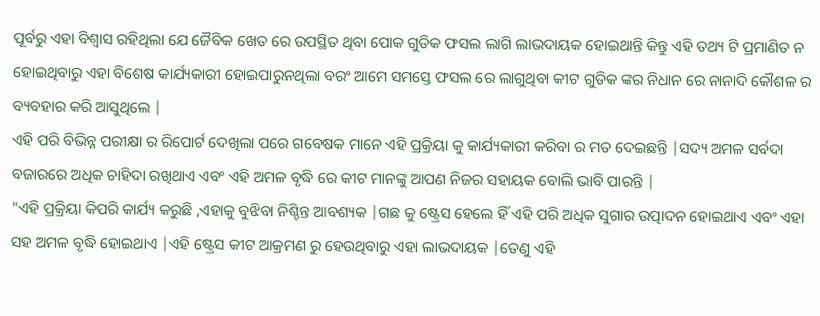ପୂର୍ବରୁ ଏହା ବିଶ୍ୱାସ ରହିଥିଲା ଯେ ଜୈବିକ ଖେତ ରେ ଉପସ୍ଥିତ ଥିବା ପୋକ ଗୁଡିକ ଫସଲ ଲାଗି ଲାଭଦାୟକ ହୋଇଥାନ୍ତି କିନ୍ତୁ ଏହି ତଥ୍ୟ ଟି ପ୍ରମାଣିତ ନ ହୋଇଥିବାରୁ ଏହା ବିଶେଷ କାର୍ଯ୍ୟକାରୀ ହୋଇପାରୁନଥିଲା ବରଂ ଆମେ ସମସ୍ତେ ଫସଲ ରେ ଲାଗୁଥିବା କୀଟ ଗୁଡିକ ଙ୍କର ନିଧାନ ରେ ନାନାଦି କୌଶଳ ର ବ୍ୟବହାର କରି ଆସୁଥିଲେ |
ଏହି ପରି ବିଭିନ୍ନ ପରୀକ୍ଷା ର ରିପୋର୍ଟ ଦେଖିଲା ପରେ ଗବେଷକ ମାନେ ଏହି ପ୍ରକ୍ରିୟା କୁ କାର୍ଯ୍ୟକାରୀ କରିବା ର ମତ ଦେଇଛନ୍ତି |ସଦ୍ୟ ଅମଳ ସର୍ବଦା ବଜାରରେ ଅଧିକ ଚାହିଦା ରଖିଥାଏ ଏବଂ ଏହି ଅମଳ ବୃଦ୍ଧି ରେ କୀଟ ମାନଙ୍କୁ ଆପଣ ନିଜର ସହାୟକ ବୋଲି ଭାବି ପାରନ୍ତି |
"ଏହି ପ୍ରକ୍ରିୟା କିପରି କାର୍ଯ୍ୟ କରୁଛି ,ଏହାକୁ ବୁଝିବା ନିଶ୍ଚିନ୍ତ ଆବଶ୍ୟକ |ଗଛ କୁ ଷ୍ଟ୍ରେସ ହେଲେ ହିଁ ଏହି ପରି ଅଧିକ ସୁଗାର ଉତ୍ପାଦନ ହୋଇଥାଏ ଏବଂ ଏହା ସହ ଅମଳ ବୃଦ୍ଧି ହୋଇଥାଏ |ଏହି ଷ୍ଟ୍ରେସ କୀଟ ଆକ୍ରମଣ ରୁ ହେଉଥିବାରୁ ଏହା ଲାଭଦାୟକ |ତେଣୁ ଏହି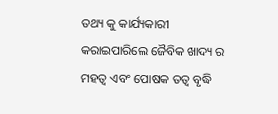ତଥ୍ୟ କୁ କାର୍ଯ୍ୟକାରୀ କରାଇପାରିଲେ ଜୈବିକ ଖାଦ୍ୟ ର ମହତ୍ୱ ଏବଂ ପୋଷକ ତତ୍ୱ ବୃଦ୍ଧି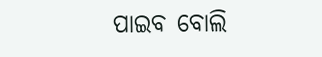ପାଇବ ବୋଲି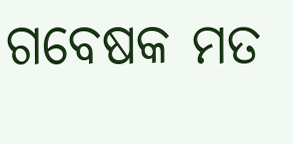ଗବେଷକ ମତ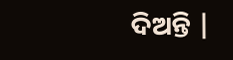ଦିଅନ୍ତି |